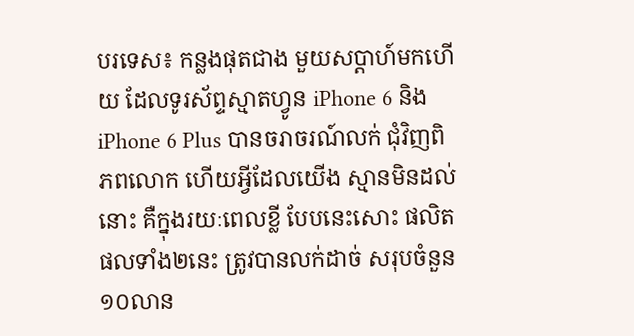បរទេស៖ កន្លងផុតជាង មួយសប្តាហ៍មកហើយ ដែលទូរស័ព្ទស្មាតហ្វូន iPhone 6 និង iPhone 6 Plus បានចរាចរណ៍លក់ ជុំវិញពិភពលោក ហើយអ្វីដែលយើង ស្មានមិនដល់នោះ គឺក្នុងរយៈពេលខ្លី បែបនេះសោះ ផលិតផលទាំង២នេះ ត្រូវបានលក់ដាច់ សរុបចំនួន ១០លាន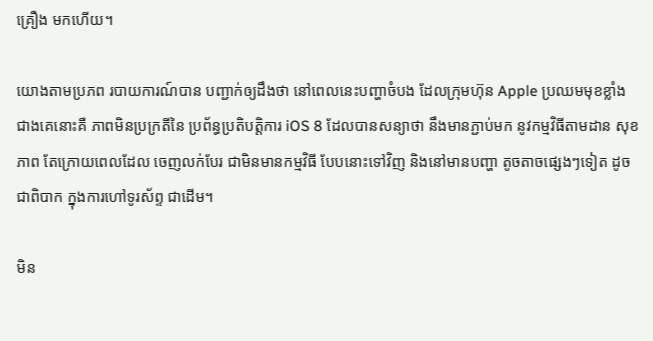គ្រឿង មកហើយ។

យោងតាមប្រភព របាយការណ៍បាន បញ្ជាក់ឲ្យដឹងថា នៅពេលនេះបញ្ហាចំបង ដែលក្រុមហ៊ុន Apple ប្រឈមមុខខ្លាំង ជាងគេនោះគឺ ភាពមិនប្រក្រតីនៃ ប្រព័ន្ធប្រតិបត្តិការ iOS 8 ដែលបានសន្យាថា នឹងមានភ្ជាប់មក នូវកម្មវិធីតាមដាន សុខភាព តែក្រោយពេលដែល ចេញលក់បែរ ជាមិនមានកម្មវិធី បែបនោះទៅវិញ និងនៅមានបញ្ហា តូចតាចផ្សេងៗទៀត ដូចជាពិបាក ក្នុងការហៅទូរស័ព្ទ ជាដើម។

មិន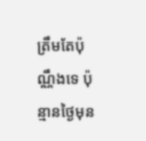ត្រឹមតែប៉ុណ្ណឹងទេ ប៉ុន្មានថ្ងៃមុន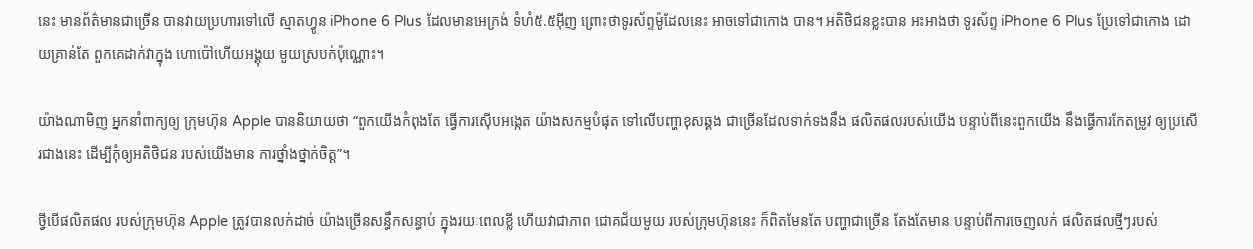នេះ មានព័ត៌មានជាច្រើន បានវាយប្រហារទៅលើ ស្មាតហ្វូន iPhone 6 Plus ដែលមានអេក្រង់ ទំហំ៥.៥អ៊ីញ ព្រោះថាទូរស័ព្ទម៉ូដែលនេះ អាចទៅជាកោង បាន។ អតិថិជនខ្លះបាន អះអាងថា ទូរស័ព្ទ iPhone 6 Plus ប្រែទៅជាកោង ដោយគ្រាន់តែ ពួកគេដាក់វាក្នុង ហោប៉ៅហើយអង្គុយ មួយស្របក់ប៉ុណ្ណោះ។

យ៉ាងណាមិញ អ្នកនាំពាក្យឲ្យ ក្រុមហ៊ុន Apple បាននិយាយថា “ពួកយើងកំពុងតែ ធ្វើការស៊ើបអង្កេត យ៉ាងសកម្មបំផុត ទៅលើបញ្ហាខុសឆ្គង ជាច្រើនដែលទាក់ទងនឹង ផលិតផលរបស់យើង បន្ទាប់ពីនេះពួកយើង នឹងធ្វើការកែតម្រូវ ឲ្យប្រសើរជាងនេះ ដើម្បីកុំឲ្យអតិថិជន របស់យើងមាន ការថ្នាំងថ្នាក់ចិត្ត”។

ថ្វីបើផលិតផល របស់ក្រុមហ៊ុន Apple ត្រូវបានលក់ដាច់ យ៉ាងច្រើនសន្ធឹកសន្ធាប់ ក្នុងរយៈពេលខ្លី ហើយវាជាភាព ជោគជ័យមួយ របស់ក្រុមហ៊ុននេះ ក៏ពិតមែនតែ បញ្ហាជាច្រើន តែងតែមាន បន្ទាប់ពីការចេញលក់ ផលិតផលថ្មីៗរបស់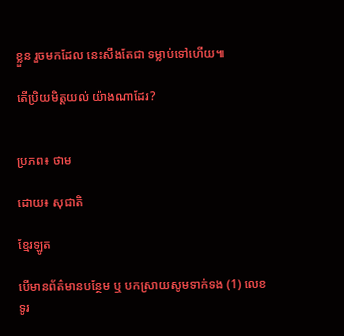ខ្លួន រួចមកដែល នេះសឹងតែជា ទម្លាប់ទៅហើយ៕

តើប្រិយមិត្តយល់ យ៉ាងណាដែរ?


ប្រភព៖ ថាម

ដោយ៖ សុជាតិ

ខ្មែរឡូត

បើមានព័ត៌មានបន្ថែម ឬ បកស្រាយសូមទាក់ទង (1) លេខទូរ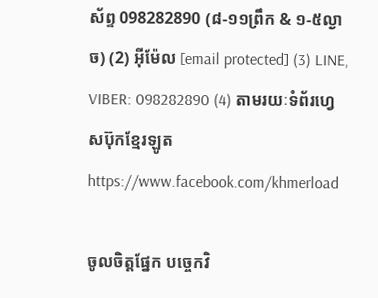ស័ព្ទ 098282890 (៨-១១ព្រឹក & ១-៥ល្ងាច) (2) អ៊ីម៉ែល [email protected] (3) LINE, VIBER: 098282890 (4) តាមរយៈទំព័រហ្វេសប៊ុកខ្មែរឡូត https://www.facebook.com/khmerload

ចូលចិត្តផ្នែក បច្ចេកវិ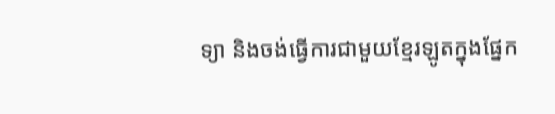ទ្យា និងចង់ធ្វើការជាមួយខ្មែរឡូតក្នុងផ្នែក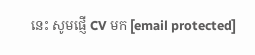នេះ សូមផ្ញើ CV មក [email protected]